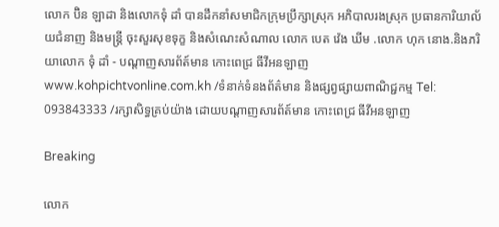លោក ប៊ិន ឡាដា និងលោកទុំ ដាំ បានដឹកនាំសមាជិកក្រុមប្រឹក្សាស្រុក អភិបាលរងស្រុក ប្រធានការិយាល័យជំនាញ និងមន្រ្តី ចុះសួរសុខទុក្ខ និងសំណេះសំណាល លោក បេត វ៉េង ឃីម .លោក ហុក នោង.និងភរិយាលោក ទុំ ដាំ - បណ្តាញសារព័ត៍មាន កោះពេជ្រ ធីវីអនឡាញ
www.kohpichtvonline.com.kh /ទំនាក់ទំនងព័ត៌មាន និងផ្សព្វផ្សាយពាណិជ្ជកម្ម Tel: 093843333 /រក្សាសិទ្ធគ្រប់យ៉ាង ដោយបណ្តាញសារព័ត៍មាន កោះពេជ្រ ធីវីអនឡាញ

Breaking

លោក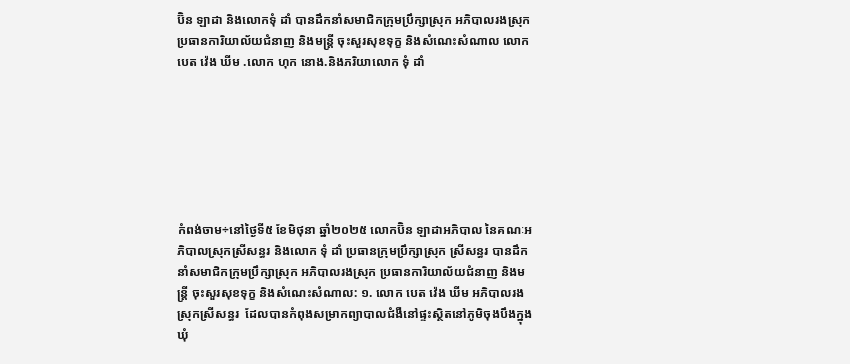ប៊ិន ឡាដា និងលោកទុំ ដាំ បានដឹកនាំសមាជិកក្រុមប្រឹក្សាស្រុក អភិបាលរងស្រុក ប្រធានការិយាល័យជំនាញ និងមន្រ្តី ចុះសួរសុខទុក្ខ និងសំណេះសំណាល លោក បេត វ៉េង ឃីម .លោក ហុក នោង.និងភរិយាលោក ទុំ ដាំ







កំពង់ចាម÷នៅថ្ងៃទី៥ ខែមិថុនា ឆ្នាំ២០២៥ លោកប៊ិន ឡាដាអភិបាល នៃគណៈអភិបាលស្រុកស្រីសន្ធរ និងលោក ទុំ ដាំ ប្រធានក្រុមប្រឹក្សាស្រុក ស្រីសន្ធរ បានដឹកនាំសមាជិកក្រុមប្រឹក្សាស្រុក អភិបាលរងស្រុក ប្រធានការិយាល័យជំនាញ និងមន្រ្តី ចុះសួរសុខទុក្ខ និងសំណេះសំណាល: ១. លោក បេត វ៉េង ឃីម អភិបាលរងស្រុកស្រីសន្ធរ  ដែលបានកំពុងសម្រាកព្យាបាលជំងឺនៅផ្ទះស្ថិតនៅភូមិចុងបឹងក្នុង ឃុំ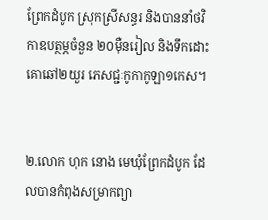ព្រែកដំបូក ស្រុកស្រីសន្ធរ និងបាននាំថវិកាឧបត្ថម្ភចំនួន ២០ម៉ឺនរៀល និងទឹកដោះគោឆៅ២យួរ ភេសជ្ជៈកូកាកូឡា១កេស។


២.លោក ហុក នោង មេឃុំព្រែកដំបូក ដែលបានកំពុងសម្រាកព្យា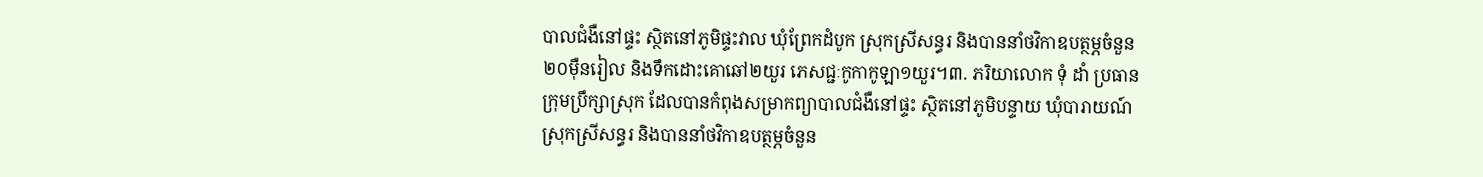បាលជំងឺនៅផ្ទះ ស្ថិតនៅភូមិផ្ទះវាល ឃុំព្រែកដំបូក ស្រុកស្រីសន្ធរ និងបាននាំថវិកាឧបត្ថម្ភចំនួន ២០ម៉ឺនរៀល និងទឹកដោះគោឆៅ២យួរ ភេសជ្ជៈកូកាកូឡា១យួរ។៣. ភរិយាលោក ទុំ ដាំ ប្រធានក្រុមប្រឹក្សាស្រុក ដែលបានកំពុងសម្រាកព្យាបាលជំងឺនៅផ្ទះ ស្ថិតនៅភូមិបន្ទាយ ឃុំបារាយណ៍ ស្រុកស្រីសន្ធរ និងបាននាំថវិកាឧបត្ថម្ភចំនួន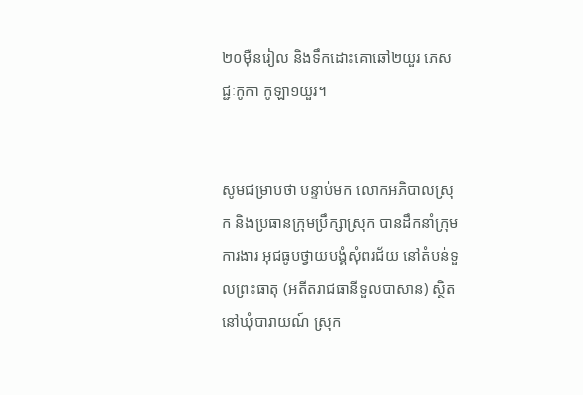២០ម៉ឺនរៀល និងទឹកដោះគោឆៅ២យួរ ភេសជ្ជៈកូកា កូឡា១យួរ។


សូមជម្រាបថា បន្ទាប់មក លោកអភិបាលស្រុក និងប្រធានក្រុមប្រឹក្សាស្រុក បានដឹកនាំក្រុមការងារ អុជធូបថ្វាយបង្គំសុំពរជ័យ នៅតំបន់ទួលព្រះធាតុ (អតីតរាជធានីទួលបាសាន) ស្ថិតនៅឃុំបារាយណ៍ ស្រុក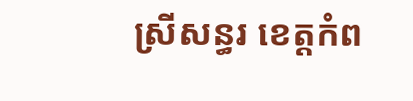ស្រីសន្ធរ ខេត្តកំព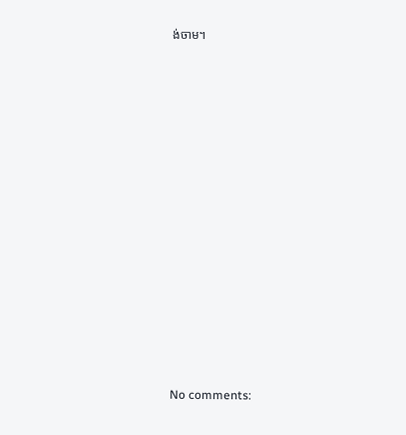ង់ចាម។

















No comments: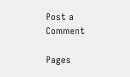Post a Comment

Pages